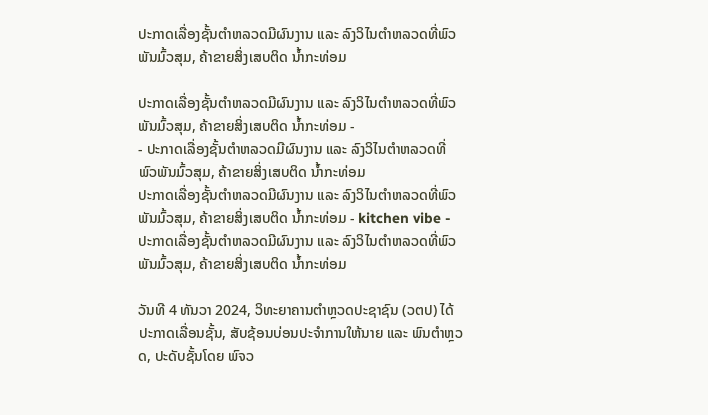ປະກາດເລື່ອງຊັ້ນຕຳຫລວດມີຜົນງານ ແລະ ລົງວິໄນຕຳຫລວດທີ່ພົວພັນມົ້ວສຸມ, ຄ້າຂາຍສິ່ງເສບຕິດ ນໍ້າກະທ່ອມ

ປະກາດເລື່ອງຊັ້ນຕຳຫລວດມີຜົນງານ ແລະ ລົງວິໄນຕຳຫລວດທີ່ພົວພັນມົ້ວສຸມ, ຄ້າຂາຍສິ່ງເສບຕິດ ນໍ້າກະທ່ອມ -                                                     - ປະກາດເລື່ອງຊັ້ນຕຳຫລວດມີຜົນງານ ແລະ ລົງວິໄນຕຳຫລວດທີ່ພົວພັນມົ້ວສຸມ, ຄ້າຂາຍສິ່ງເສບຕິດ ນໍ້າກະທ່ອມ
ປະກາດເລື່ອງຊັ້ນຕຳຫລວດມີຜົນງານ ແລະ ລົງວິໄນຕຳຫລວດທີ່ພົວພັນມົ້ວສຸມ, ຄ້າຂາຍສິ່ງເສບຕິດ ນໍ້າກະທ່ອມ - kitchen vibe - ປະກາດເລື່ອງຊັ້ນຕຳຫລວດມີຜົນງານ ແລະ ລົງວິໄນຕຳຫລວດທີ່ພົວພັນມົ້ວສຸມ, ຄ້າຂາຍສິ່ງເສບຕິດ ນໍ້າກະທ່ອມ

ວັນທີ 4 ທັນວາ 2024, ວິທະຍາຄານຕໍາຫຼວດປະຊາຊົນ (ວຕປ) ໄດ້ປະກາດເລື່ອນຊັ້ນ, ສັບຊ້ອນບ່ອນປະຈຳການໃຫ້ນາຍ ແລະ ພົນຕໍາຫຼວດ, ປະດັບຊັ້ນໂດຍ ພົຈວ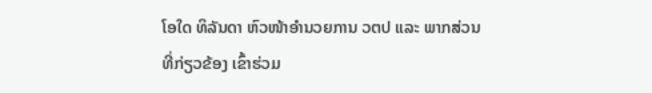ໂອໃດ ທິລັນດາ ຫົວໜ້າອໍານວຍການ ວຕປ ແລະ ພາກສ່ວນທີ່ກ່ຽວຂ້ອງ ເຂົ້າຮ່ວມ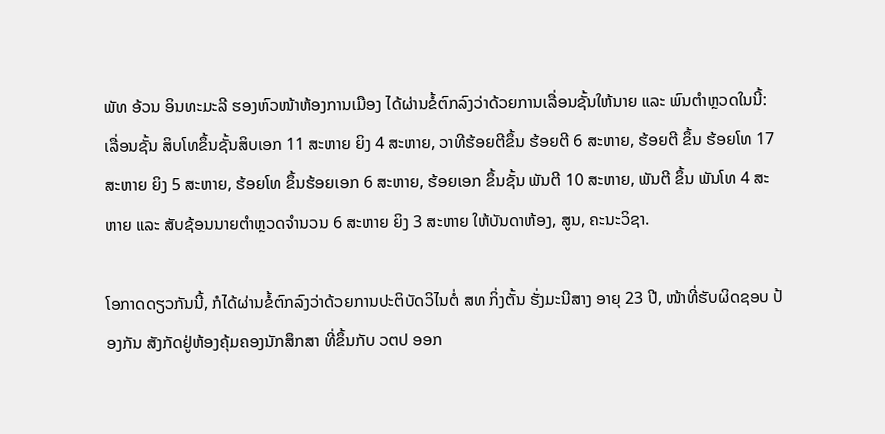ພັທ ອ້ວນ ອິນທະມະລີ ຮອງຫົວໜ້າຫ້ອງການເມືອງ ໄດ້ຜ່ານຂໍ້ຕົກລົງວ່າດ້ວຍການເລື່ອນຊັ້ນໃຫ້ນາຍ ແລະ ພົນຕໍາຫຼວດໃນນີ້: ເລື່ອນຊັ້ນ ສິບໂທຂຶ້ນຊັ້ນສິບເອກ 11 ສະຫາຍ ຍິງ 4 ສະຫາຍ, ວາທີຮ້ອຍຕີຂຶ້ນ ຮ້ອຍຕີ 6 ສະຫາຍ, ຮ້ອຍຕີ ຂຶ້ນ ຮ້ອຍໂທ 17 ສະຫາຍ ຍິງ 5 ສະຫາຍ, ຮ້ອຍໂທ ຂຶ້ນຮ້ອຍເອກ 6 ສະຫາຍ, ຮ້ອຍເອກ ຂຶ້ນຊັ້ນ ພັນຕີ 10 ສະຫາຍ, ພັນຕີ ຂຶ້ນ ພັນໂທ 4 ສະຫາຍ ແລະ ສັບຊ້ອນນາຍຕໍາຫຼວດຈໍານວນ 6 ສະຫາຍ ຍິງ 3 ສະຫາຍ ໃຫ້ບັນດາຫ້ອງ, ສູນ, ຄະນະວິຊາ.

ໂອກາດດຽວກັນນີ້, ກໍໄດ້ຜ່ານຂໍ້ຕົກລົງວ່າດ້ວຍການປະຕິບັດວິໄນຕໍ່ ສທ ກິ່ງຕັ້ນ ຮັ່ງມະນີສາງ ອາຍຸ 23 ປີ, ໜ້າທີ່ຮັບຜິດຊອບ ປ້ອງກັນ ສັງກັດຢູ່ຫ້ອງຄຸ້ມຄອງນັກສຶກສາ ທີ່ຂຶ້ນກັບ ວຕປ ອອກ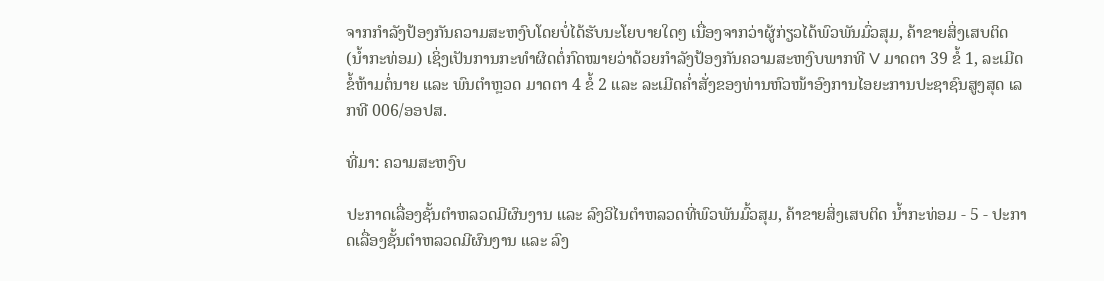ຈາກກໍາລັງປ້ອງກັນຄວາມສະຫງົບໂດຍບໍ່ໄດ້ຮັບນະໂຍບາຍໃດໆ ເນື່ອງຈາກວ່າຜູ້ກ່ຽວໄດ້ພົວພັນມົ່ວສຸມ, ຄ້າຂາຍສິ່ງເສບຕິດ (ນໍ້າກະທ່ອມ) ເຊິ່ງເປັນການກະທໍາຜິດຕໍ່ກົດໝາຍວ່າດ້ວຍກໍາລັງປ້ອງກັນຄວາມສະຫງົບພາກທີ V ມາດຕາ 39 ຂໍ້ 1, ລະເມີດຂໍ້ຫ້າມຕໍ່ນາຍ ແລະ ພົນຕໍາຫຼວດ ມາດຕາ 4 ຂໍ້ 2 ແລະ ລະເມີດຄໍ່າສັ່ງຂອງທ່ານຫົວໜ້າອົງການໄອຍະການປະຊາຊົນສູງສຸດ ເລກທີ 006/ອອປສ.

ທີ່ມາ: ຄວາມສະຫງົບ

ປະກາດເລື່ອງຊັ້ນຕຳຫລວດມີຜົນງານ ແລະ ລົງວິໄນຕຳຫລວດທີ່ພົວພັນມົ້ວສຸມ, ຄ້າຂາຍສິ່ງເສບຕິດ ນໍ້າກະທ່ອມ - 5 - ປະກາດເລື່ອງຊັ້ນຕຳຫລວດມີຜົນງານ ແລະ ລົງ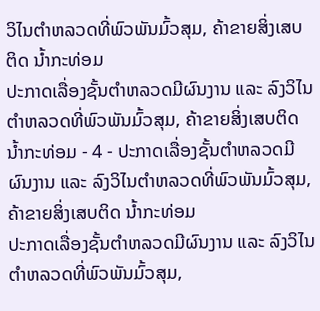ວິໄນຕຳຫລວດທີ່ພົວພັນມົ້ວສຸມ, ຄ້າຂາຍສິ່ງເສບຕິດ ນໍ້າກະທ່ອມ
ປະກາດເລື່ອງຊັ້ນຕຳຫລວດມີຜົນງານ ແລະ ລົງວິໄນຕຳຫລວດທີ່ພົວພັນມົ້ວສຸມ, ຄ້າຂາຍສິ່ງເສບຕິດ ນໍ້າກະທ່ອມ - 4 - ປະກາດເລື່ອງຊັ້ນຕຳຫລວດມີຜົນງານ ແລະ ລົງວິໄນຕຳຫລວດທີ່ພົວພັນມົ້ວສຸມ, ຄ້າຂາຍສິ່ງເສບຕິດ ນໍ້າກະທ່ອມ
ປະກາດເລື່ອງຊັ້ນຕຳຫລວດມີຜົນງານ ແລະ ລົງວິໄນຕຳຫລວດທີ່ພົວພັນມົ້ວສຸມ,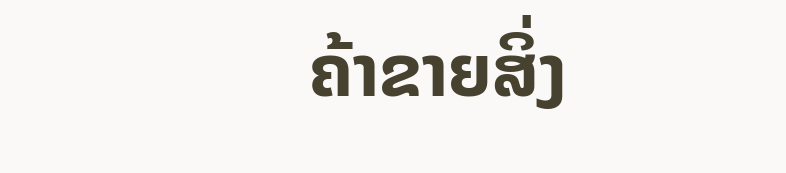ຄ້າຂາຍສິ່ງ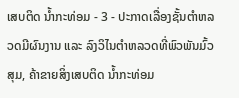ເສບຕິດ ນໍ້າກະທ່ອມ - 3 - ປະກາດເລື່ອງຊັ້ນຕຳຫລວດມີຜົນງານ ແລະ ລົງວິໄນຕຳຫລວດທີ່ພົວພັນມົ້ວສຸມ, ຄ້າຂາຍສິ່ງເສບຕິດ ນໍ້າກະທ່ອມ